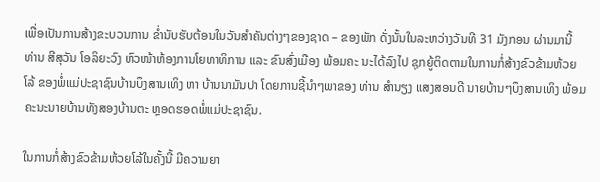ເພື່ອເປັນການສ້າງຂະບວນການ ຂໍ່ານັບຮັບຕ້ອນໃນວັນສຳຄັນຕ່າງໆຂອງຊາດ – ຂອງພັກ ດັ່ງນັ້ນໃນລະຫວ່າງວັນທີ 31 ມັງກອນ ຜ່ານມານີ້ ທ່ານ ສີສຸວັນ ໂອລິຍະວົງ ຫົວໜ້າຫ້ອງການໂຍທາທິການ ແລະ ຂົນສົ່ງເມືອງ ພ້ອມຄະ ນະໄດ້ລົງໄປ ຊຸກຍູ້ຕິດຕາມໃນການກໍ່ສ້າງຂົວຂ້າມຫ້ວຍໂລ້ ຂອງພໍ່ແມ່ປະຊາຊົນບ້ານບຶງສານເທິງ ຫາ ບ້ານນາມັນປາ ໂດຍການຊີ້ນຳໆພາຂອງ ທ່ານ ສຳນຽງ ແສງສອນດີ ນາຍບ້ານໆບຶງສານເທິງ ພ້ອມຄະນະນາຍບ້ານທັງສອງບ້ານຕະ ຫຼອດຮອດພໍ່ແມ່ປະຊາຊົນ.

ໃນການກໍ່ສ້າງຂົວຂ້າມຫ້ວຍໂລ້ໃນຄັ້ງນີ້ ມີຄວາມຍາ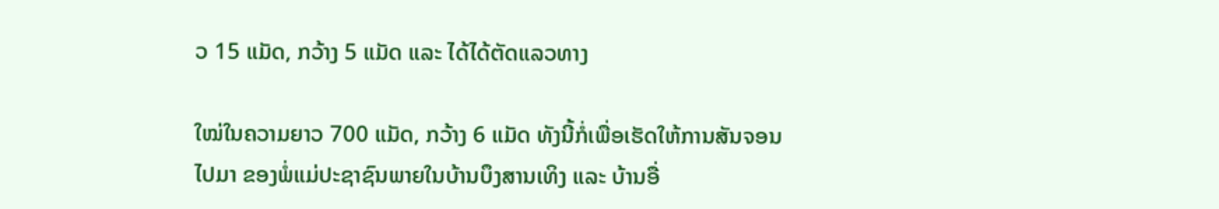ວ 15 ແມັດ, ກວ້າງ 5 ແມັດ ແລະ ໄດ້ໄດ້ຕັດແລວທາງ

ໃໝ່ໃນຄວາມຍາວ 700 ແມັດ, ກວ້າງ 6 ແມັດ ທັງນີ້ກໍ່ເພື່ອເຮັດໃຫ້ການສັນຈອນໄປມາ ຂອງພໍ່ແມ່ປະຊາຊົນພາຍໃນບ້ານບຶງສານເທິງ ແລະ ບ້ານອື່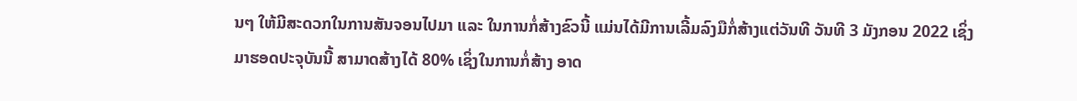ນໆ ໃຫ້ມີສະດວກໃນການສັນຈອນໄປມາ ແລະ ໃນການກໍ່ສ້າງຂົວນີ້ ແມ່ນໄດ້ມີການເລີ້ມລົງມືກໍ່ສ້າງແຕ່ວັນທີ ວັນທີ 3 ມັງກອນ 2022 ເຊິ່ງມາຮອດປະຈຸບັນນີ້ ສາມາດສ້າງໄດ້ 80% ເຊິ່ງໃນການກໍ່ສ້າງ ອາດ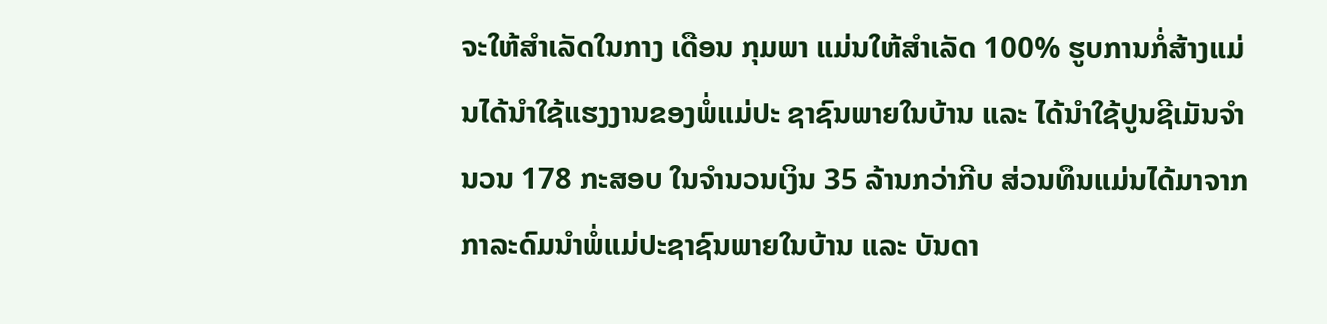ຈະໃຫ້ສຳເລັດໃນກາງ ເດືອນ ກຸມພາ ແມ່ນໃຫ້ສຳເລັດ 100% ຮູບການກໍ່ສ້າງແມ່ນໄດ້ນຳໃຊ້ແຮງງານຂອງພໍ່ແມ່ປະ ຊາຊົນພາຍໃນບ້ານ ແລະ ໄດ້ນຳໃຊ້ປູນຊີເມັນຈຳນວນ 178 ກະສອບ ໃນຈຳນວນເງິນ 35 ລ້ານກວ່າກີບ ສ່ວນທຶນແມ່ນໄດ້ມາຈາກກາລະດົມນໍາພໍ່ແມ່ປະຊາຊົນພາຍໃນບ້ານ ແລະ ບັນດາ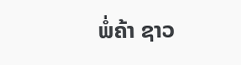ພໍ່ຄ້າ ຊາວ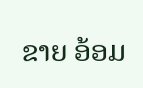ຂາຍ ອ້ອມ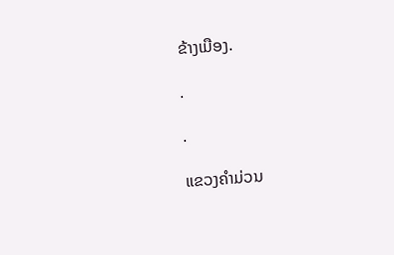ຂ້າງເມືອງ.

.

.

ແຂວງຄໍາມ່ວນ